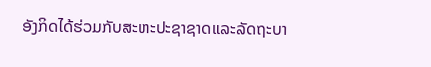ອັງກິດໄດ້ຮ່ວມກັບສະຫະປະຊາຊາດແລະລັດຖະບາ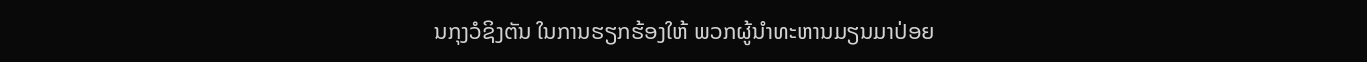ນກຸງວໍຊິງຕັນ ໃນການຮຽກຮ້ອງໃຫ້ ພວກຜູ້ນໍາທະຫານມຽນມາປ່ອຍ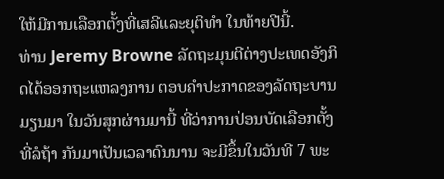ໃຫ້ມີການເລືອກຕັ້ງທີ່ເສລີແລະຍຸຕິທໍາ ໃນທ້າຍປີນີ້.
ທ່ານ Jeremy Browne ລັດຖະມຸນຕີຕ່າງປະເທດອັງກິດໄດ້ອອກຖະແຫລງການ ຕອບຄໍາປະກາດຂອງລັດຖະບານມຽນມາ ໃນວັນສຸກຜ່ານມານີ້ ທີ່ວ່າການປ່ອນບັດເລືອກຕັ້ງທີ່ລໍຖ້າ ກັນມາເປັນເວລາດົນນານ ຈະມີຂຶ້ນໃນວັນທີ 7 ພະ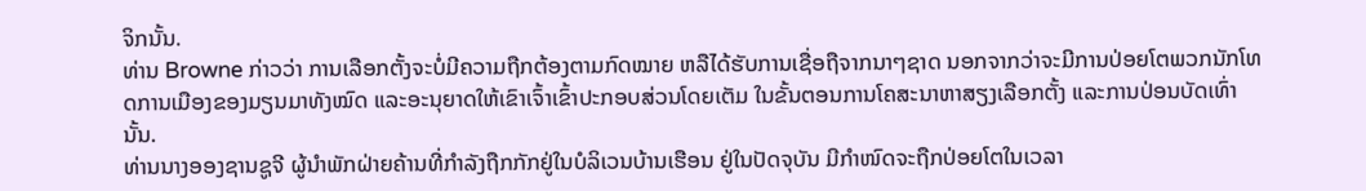ຈິກນັ້ນ.
ທ່ານ Browne ກ່າວວ່າ ການເລືອກຕັ້ງຈະບໍ່ມີຄວາມຖືກຕ້ອງຕາມກົດໝາຍ ຫລືໄດ້ຮັບການເຊື່ອຖືຈາກນາໆຊາດ ນອກຈາກວ່າຈະມີການປ່ອຍໂຕພວກນັກໂທດການເມືອງຂອງມຽນມາທັງໝົດ ແລະອະນຸຍາດໃຫ້ເຂົາເຈົ້າເຂົ້າປະກອບສ່ວນໂດຍເຕັມ ໃນຂັ້ນຕອນການໂຄສະນາຫາສຽງເລືອກຕັ້ງ ແລະການປ່ອນບັດເທົ່ານັ້ນ.
ທ່ານນາງອອງຊານຊູຈີ ຜູ້ນໍາພັກຝ່າຍຄ້ານທີ່ກໍາລັງຖືກກັກຢູ່ໃນບໍລິເວນບ້ານເຮືອນ ຢູ່ໃນປັດຈຸບັນ ມີກໍາໜົດຈະຖືກປ່ອຍໂຕໃນເວລາ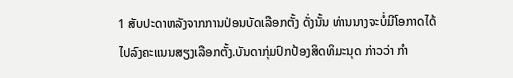1 ສັບປະດາຫລັງຈາກການປ່ອນບັດເລືອກຕັ້ງ ດັ່ງນັ້ນ ທ່ານນາງຈະບໍ່ມີໂອກາດໄດ້ໄປລົງຄະແນນສຽງເລືອກຕັ້ງ.ບັນດາກຸ່ມປົກປ້ອງສິດທິມະນຸດ ກ່າວວ່າ ກໍາ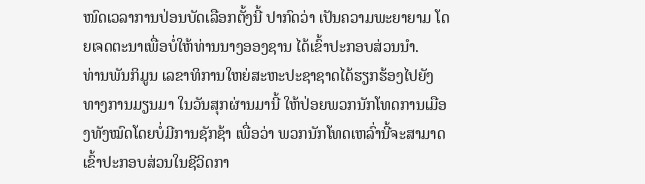ໜົດເວລາການປ່ອນບັດເລືອກຕັ້ງນີ້ ປາກົດວ່າ ເປັນຄວາມພະຍາຍາມ ໂດຍເຈດຕະນາເພື່ອບໍ່ໃຫ້ທ່ານນາງອອງຊານ ໄດ້ເຂົ້າປະກອບສ່ວນນໍາ.
ທ່ານພັນກິມູນ ເລຂາທິການໃຫຍ່ສະຫະປະຊາຊາດໄດ້ຮຽກຮ້ອງໄປຍັງ ທາງການມຽນມາ ໃນວັນສຸກຜ່ານມານີ້ ໃຫ້ປ່ອຍພວກນັກໂທດການເມືອງທັງໝົດໂດຍບໍ່ມີການຊັກຊ້າ ເພື່ອວ່າ ພວກນັກໂທດເຫລົ່ານີ້ຈະສາມາດເຂົ້າປະກອບສ່ວນໃນຊີວິດກາ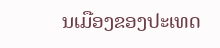ນເມືອງຂອງປະເທດ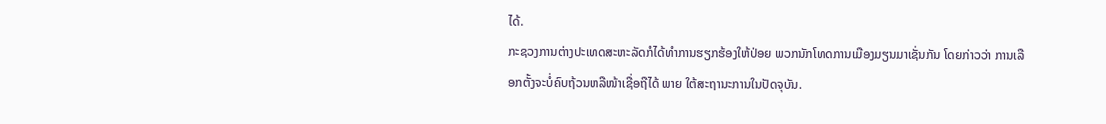ໄດ້.
ກະຊວງການຕ່າງປະເທດສະຫະລັດກໍໄດ້ທໍາການຮຽກຮ້ອງໃຫ້ປ່ອຍ ພວກນັກໂທດການເມືອງມຽນມາເຊັ່ນກັນ ໂດຍກ່າວວ່າ ການເລືອກຕັ້ງຈະບໍ່ຄົບຖ້ວນຫລືໜ້າເຊື່ອຖືໄດ້ ພາຍ ໃຕ້ສະຖານະການໃນປັດຈຸບັນ.